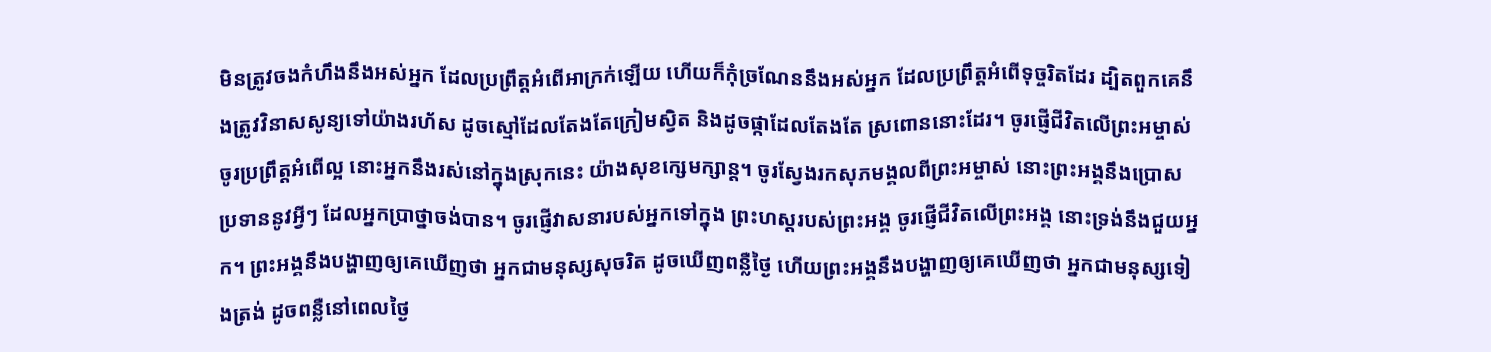មិនត្រូវចងកំហឹងនឹងអស់អ្នក ដែលប្រព្រឹត្តអំពើអាក្រក់ឡើយ ហើយក៏កុំច្រណែននឹងអស់អ្នក ដែលប្រព្រឹត្តអំពើទុច្ចរិតដែរ ដ្បិតពួកគេនឹងត្រូវវិនាសសូន្យទៅយ៉ាងរហ័ស ដូចស្មៅដែលតែងតែក្រៀមស្វិត និងដូចផ្កាដែលតែងតែ ស្រពោននោះដែរ។ ចូរផ្ញើជីវិតលើព្រះអម្ចាស់ ចូរប្រព្រឹត្តអំពើល្អ នោះអ្នកនឹងរស់នៅក្នុងស្រុកនេះ យ៉ាងសុខក្សេមក្សាន្ត។ ចូរស្វែងរកសុភមង្គលពីព្រះអម្ចាស់ នោះព្រះអង្គនឹងប្រោសប្រទាននូវអ្វីៗ ដែលអ្នកប្រាថ្នាចង់បាន។ ចូរផ្ញើវាសនារបស់អ្នកទៅក្នុង ព្រះហស្ដរបស់ព្រះអង្គ ចូរផ្ញើជីវិតលើព្រះអង្គ នោះទ្រង់នឹងជួយអ្នក។ ព្រះអង្គនឹងបង្ហាញឲ្យគេឃើញថា អ្នកជាមនុស្សសុចរិត ដូចឃើញពន្លឺថ្ងៃ ហើយព្រះអង្គនឹងបង្ហាញឲ្យគេឃើញថា អ្នកជាមនុស្សទៀងត្រង់ ដូចពន្លឺនៅពេលថ្ងៃ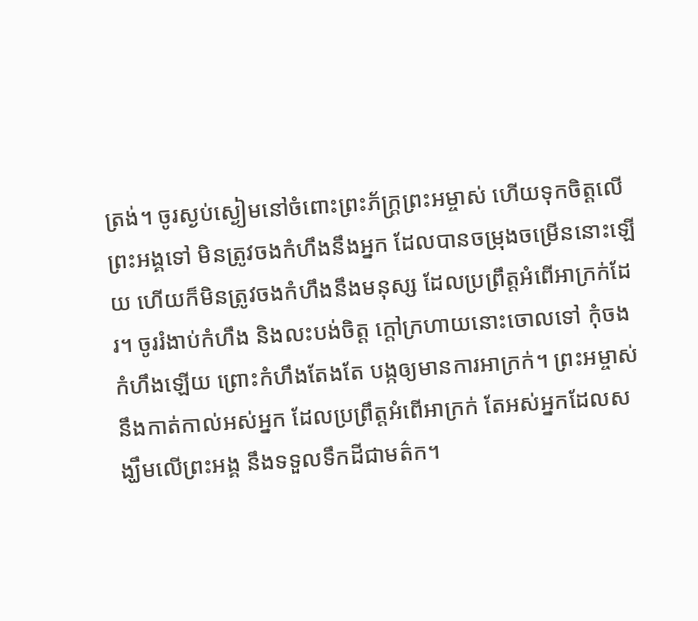ត្រង់។ ចូរស្ងប់ស្ងៀមនៅចំពោះព្រះភ័ក្ត្រព្រះអម្ចាស់ ហើយទុកចិត្តលើព្រះអង្គទៅ មិនត្រូវចងកំហឹងនឹងអ្នក ដែលបានចម្រុងចម្រើននោះឡើយ ហើយក៏មិនត្រូវចងកំហឹងនឹងមនុស្ស ដែលប្រព្រឹត្តអំពើអាក្រក់ដែរ។ ចូររំងាប់កំហឹង និងលះបង់ចិត្ត ក្ដៅក្រហាយនោះចោលទៅ កុំចងកំហឹងឡើយ ព្រោះកំហឹងតែងតែ បង្កឲ្យមានការអាក្រក់។ ព្រះអម្ចាស់នឹងកាត់កាល់អស់អ្នក ដែលប្រព្រឹត្តអំពើអាក្រក់ តែអស់អ្នកដែលសង្ឃឹមលើព្រះអង្គ នឹងទទួលទឹកដីជាមត៌ក។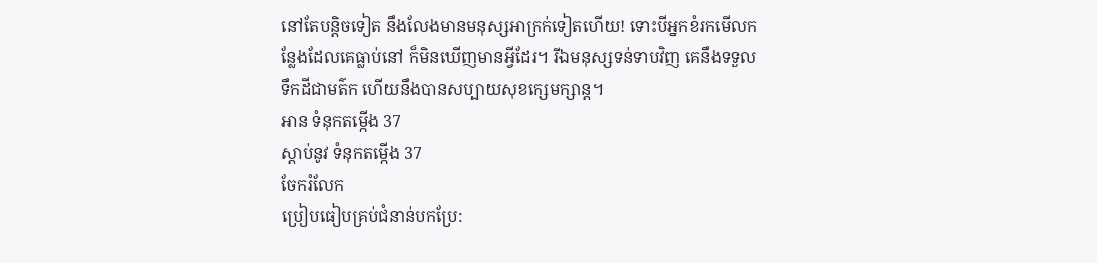នៅតែបន្តិចទៀត នឹងលែងមានមនុស្សអាក្រក់ទៀតហើយ! ទោះបីអ្នកខំរកមើលកន្លែងដែលគេធ្លាប់នៅ ក៏មិនឃើញមានអ្វីដែរ។ រីឯមនុស្សទន់ទាបវិញ គេនឹងទទួលទឹកដីជាមត៌ក ហើយនឹងបានសប្បាយសុខក្សេមក្សាន្ត។
អាន ទំនុកតម្កើង 37
ស្ដាប់នូវ ទំនុកតម្កើង 37
ចែករំលែក
ប្រៀបធៀបគ្រប់ជំនាន់បកប្រែ: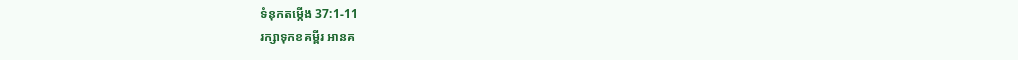ទំនុកតម្កើង 37:1-11
រក្សាទុកខគម្ពីរ អានគ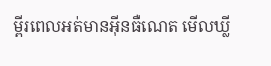ម្ពីរពេលអត់មានអ៊ីនធឺណេត មើលឃ្លី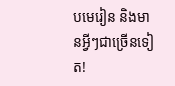បមេរៀន និងមានអ្វីៗជាច្រើនទៀត!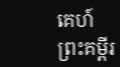គេហ៍
ព្រះគម្ពីរ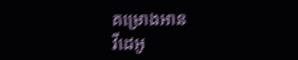គម្រោងអាន
វីដេអូ